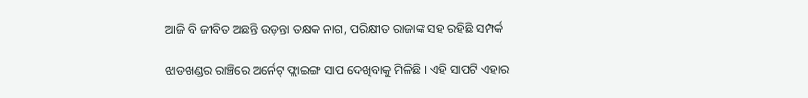ଆଜି ବି ଜୀବିତ ଅଛନ୍ତି ଉଡ଼ନ୍ତା ତକ୍ଷକ ନାଗ, ପରିକ୍ଷୀତ ରାଜାଙ୍କ ସହ ରହିଛି ସମ୍ପର୍କ

ଝାଡଖଣ୍ଡର ରାଞ୍ଚିରେ ଅର୍ନେଟ୍ ଫ୍ଲାଇଙ୍ଗ ସାପ ଦେଖିବାକୁ ମିଳିଛି । ଏହି ସାପଟି ଏହାର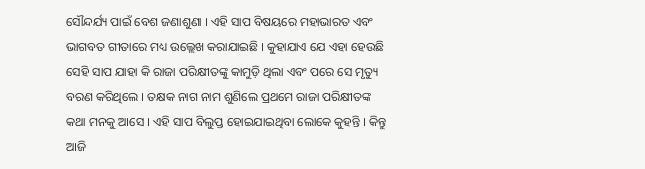ସୌନ୍ଦର୍ଯ୍ୟ ପାଇଁ ବେଶ ଜଣାଶୁଣା । ଏହି ସାପ ବିଷୟରେ ମହାଭାରତ ଏବଂ ଭାଗବତ ଗୀତାରେ ମଧ୍ୟ ଉଲ୍ଲେଖ କରାଯାଇଛି । କୁହାଯାଏ ଯେ ଏହା ହେଉଛି ସେହି ସାପ ଯାହା କି ରାଜା ପରିକ୍ଷୀତଙ୍କୁ କାମୁଡ଼ି ଥିଲା ଏବଂ ପରେ ସେ ମୃତ୍ୟୁ ବରଣ କରିଥିଲେ । ତକ୍ଷକ ନାଗ ନାମ ଶୁଣିଲେ ପ୍ରଥମେ ରାଜା ପରିକ୍ଷୀତଙ୍କ କଥା ମନକୁ ଆସେ । ଏହି ସାପ ବିଲୁପ୍ତ ହୋଇଯାଇଥିବା ଲୋକେ କୁହନ୍ତି । କିନ୍ତୁ ଆଜି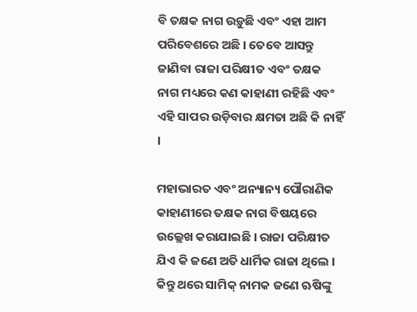ବି ତକ୍ଷକ ନାଗ ଉଡ଼ୁଛି ଏବଂ ଏହା ଆମ ପରିବେଶରେ ଅଛି । ତେବେ ଆସନ୍ତୁ ଜାଣିବା ରାଜା ପରିକ୍ଷୀତ ଏବଂ ତକ୍ଷକ ନାଗ ମଧ୍ୟରେ କଣ କାହାଣୀ ରହିଛି ଏବଂ ଏହି ସାପର ଉଡ଼ିବାର କ୍ଷମତା ଅଛି କି ନାହିଁ ।

ମହାଭାରତ ଏବଂ ଅନ୍ୟାନ୍ୟ ପୌରାଣିକ କାହାଣୀରେ ତକ୍ଷକ ନାଗ ବିଷୟରେ ଉଲ୍ଲେଖ କରାଯାଇଛି । ରାଜା ପରିକ୍ଷୀତ ଯିଏ କି ଜଣେ ଅତି ଧାର୍ମିକ ରାଜା ଥିଲେ । କିନ୍ତୁ ଥରେ ସାମିକ୍ ନାମକ ଜଣେ ଋଷିଙ୍କୁ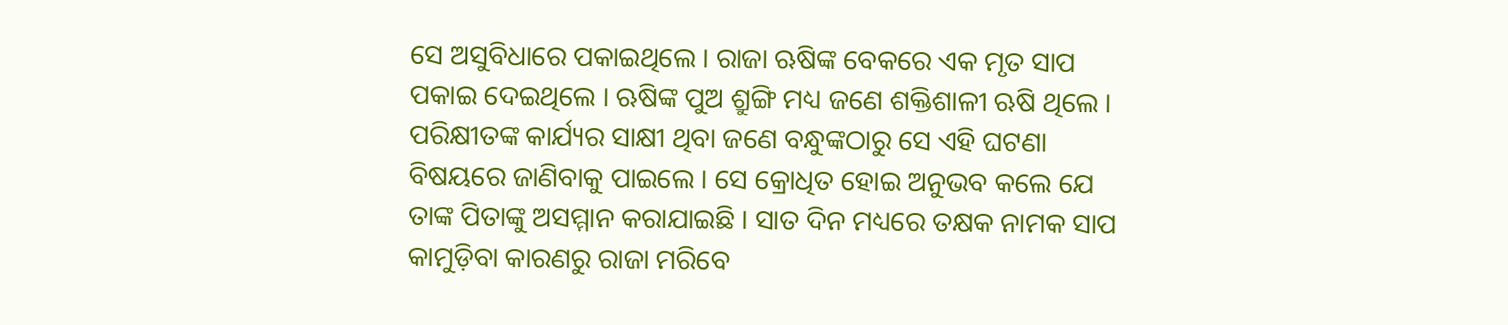ସେ ଅସୁବିଧାରେ ପକାଇଥିଲେ । ରାଜା ଋଷିଙ୍କ ବେକରେ ଏକ ମୃତ ସାପ ପକାଇ ଦେଇଥିଲେ । ଋଷିଙ୍କ ପୁଅ ଶ୍ରୁଙ୍ଗି ମଧ୍ୟ ଜଣେ ଶକ୍ତିଶାଳୀ ଋଷି ଥିଲେ । ପରିକ୍ଷୀତଙ୍କ କାର୍ଯ୍ୟର ସାକ୍ଷୀ ଥିବା ଜଣେ ବନ୍ଧୁଙ୍କଠାରୁ ସେ ଏହି ଘଟଣା ବିଷୟରେ ଜାଣିବାକୁ ପାଇଲେ । ସେ କ୍ରୋଧିତ ହୋଇ ଅନୁଭବ କଲେ ଯେ ତାଙ୍କ ପିତାଙ୍କୁ ଅସମ୍ମାନ କରାଯାଇଛି । ସାତ ଦିନ ମଧ୍ୟରେ ତକ୍ଷକ ନାମକ ସାପ କାମୁଡ଼ିବା କାରଣରୁ ରାଜା ମରିବେ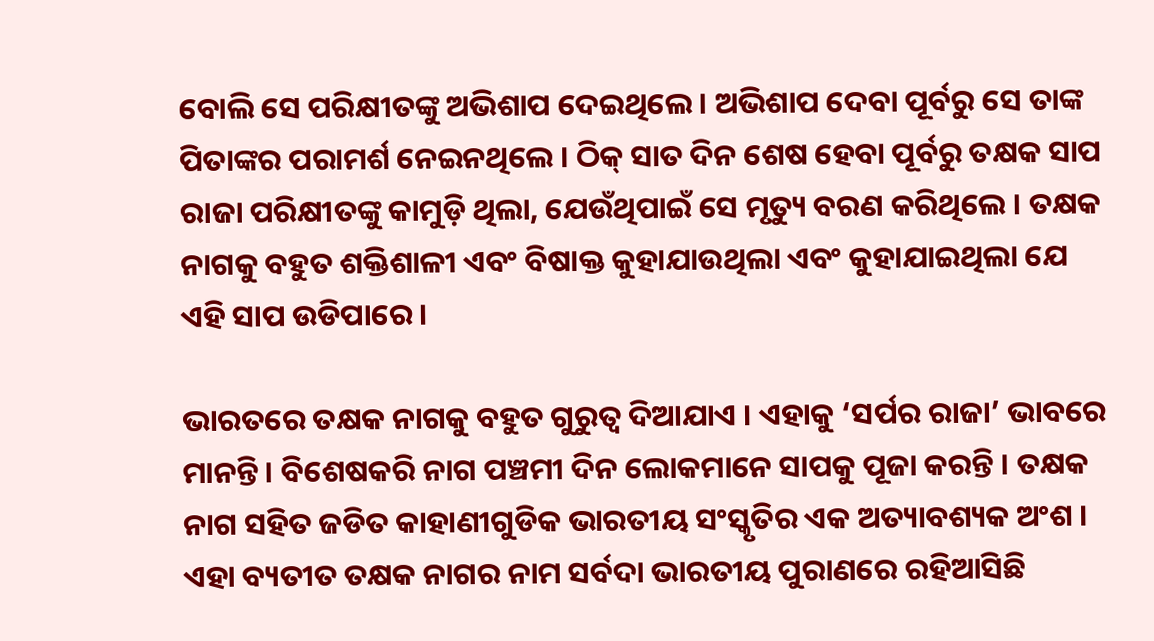ବୋଲି ସେ ପରିକ୍ଷୀତଙ୍କୁ ଅଭିଶାପ ଦେଇଥିଲେ । ଅଭିଶାପ ଦେବା ପୂର୍ବରୁ ସେ ତାଙ୍କ ପିତାଙ୍କର ପରାମର୍ଶ ନେଇନଥିଲେ । ଠିକ୍ ସାତ ଦିନ ଶେଷ ହେବା ପୂର୍ବରୁ ତକ୍ଷକ ସାପ ରାଜା ପରିକ୍ଷୀତଙ୍କୁ କାମୁଡ଼ି ଥିଲା, ଯେଉଁଥିପାଇଁ ସେ ମୃତ୍ୟୁ ବରଣ କରିଥିଲେ । ତକ୍ଷକ ନାଗକୁ ବହୁତ ଶକ୍ତିଶାଳୀ ଏବଂ ବିଷାକ୍ତ କୁହାଯାଉଥିଲା ଏବଂ କୁହାଯାଇଥିଲା ଯେ ଏହି ସାପ ଉଡିପାରେ ।

ଭାରତରେ ତକ୍ଷକ ନାଗକୁ ବହୁତ ଗୁରୁତ୍ୱ ଦିଆଯାଏ । ଏହାକୁ ‘ସର୍ପର ରାଜା’ ଭାବରେ ମାନନ୍ତି । ବିଶେଷକରି ନାଗ ପଞ୍ଚମୀ ଦିନ ଲୋକମାନେ ସାପକୁ ପୂଜା କରନ୍ତି । ତକ୍ଷକ ନାଗ ସହିତ ଜଡିତ କାହାଣୀଗୁଡିକ ଭାରତୀୟ ସଂସ୍କୃତିର ଏକ ଅତ୍ୟାବଶ୍ୟକ ଅଂଶ । ଏହା ବ୍ୟତୀତ ତକ୍ଷକ ନାଗର ନାମ ସର୍ବଦା ଭାରତୀୟ ପୁରାଣରେ ରହିଆସିଛି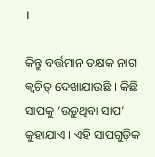।

କିନ୍ତୁ ବର୍ତ୍ତମାନ ତକ୍ଷକ ନାଗ କ୍ୱଚିତ୍ ଦେଖାଯାଉଛି । କିଛି ସାପକୁ ‘ଉଡ଼ୁଥିବା ସାପ’ କୁହାଯାଏ । ଏହି ସାପଗୁଡ଼ିକ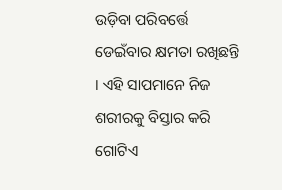ଉଡ଼ିବା ପରିବର୍ତ୍ତେ ଡେଇଁବାର କ୍ଷମତା ରଖିଛନ୍ତି । ଏହି ସାପମାନେ ନିଜ ଶରୀରକୁ ବିସ୍ତାର କରି ଗୋଟିଏ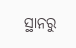ସ୍ଥାନରୁ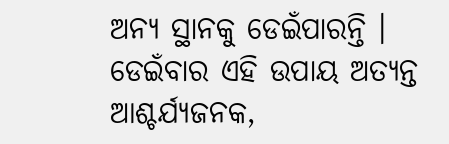ଅନ୍ୟ ସ୍ଥାନକୁ ଡେଇଁପାରନ୍ତି । ଡେଇଁବାର ଏହି ଉପାୟ ଅତ୍ୟନ୍ତ ଆଶ୍ଚର୍ଯ୍ୟଜନକ,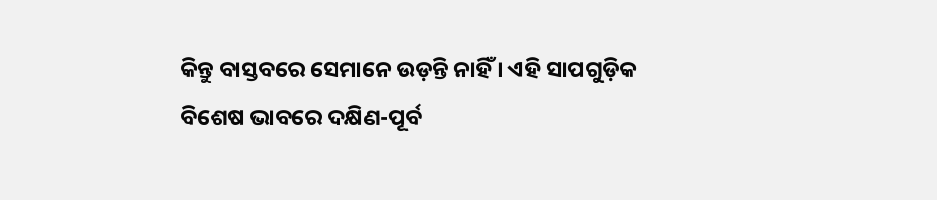କିନ୍ତୁ ବାସ୍ତବରେ ସେମାନେ ଉଡ଼ନ୍ତି ନାହିଁ । ଏହି ସାପଗୁଡ଼ିକ ବିଶେଷ ଭାବରେ ଦକ୍ଷିଣ-ପୂର୍ବ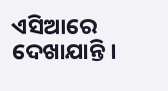ଏସିଆରେ ଦେଖାଯାନ୍ତି ।